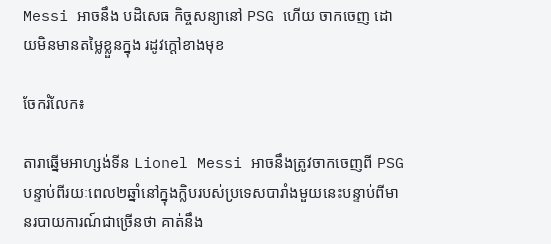Messi អាចនឹង បដិសេធ កិច្ចសន្យានៅ PSG ហើយ ចាកចេញ ដោយមិនមានតម្លៃខ្លួនក្នុង រដូវក្តៅខាងមុខ

ចែករំលែក៖

តារាឆ្នើមអាហ្សង់ទីន Lionel Messi អាចនឹងត្រូវចាកចេញពី PSG បន្ទាប់ពីរយៈពេល២ឆ្នាំនៅក្នុងក្លិបរបស់ប្រទេសបារាំងមួយនេះបន្ទាប់ពីមានរបាយការណ៍ជាច្រើនថា គាត់នឹង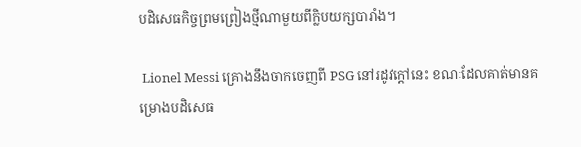បដិសេធកិច្ចព្រមព្រៀងថ្មីណាមួយពីក្លិបយក្សបារាំង។

 Lionel Messi គ្រោងនឹងចាកចេញពី PSG នៅរដូវក្តៅនេះ ខណៈដែលគាត់មានគម្រោងបដិសេធ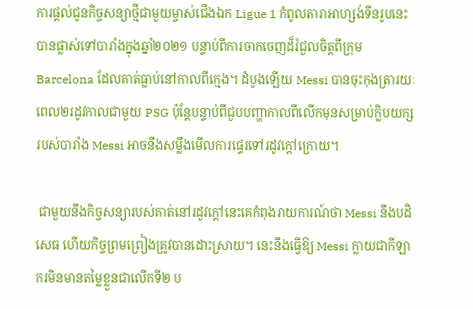ការផ្តល់ជូនកិច្ចសន្យាថ្មីជាមួយម្ចាស់ជើងឯក Ligue 1 កំពូលតារាអាហ្សង់ទីនរូបនេះបានផ្លាស់ទៅបារាំងក្នុងឆ្នាំ២០២១ បន្ទាប់ពីការចាកចេញដ៏រំជួលចិត្តពីក្រុមBarcelona ដែលគាត់ធ្លាប់នៅកាលពីក្មេង។ ដំបូងឡើយ Messi បានចុះកុងត្រារយៈពេល២រដូវកាលជាមួយ PSG ប៉ុន្តែបន្ទាប់ពីជួបបញ្ហាកាលពីលើកមុនសម្រាប់ក្លិបយក្សរបស់បារាំង Messi អាចនឹងសម្លឹងមើលការផ្ទេរទៅរដូវក្តៅក្រោយ។

 ជាមួយនឹងកិច្ចសន្យារបស់គាត់នៅរដូវក្ដៅនេះគេកំពុងរាយការណ៍ថា Messi នឹងបដិសេធ ហើយកិច្ចព្រមព្រៀងត្រូវបានដោះស្រាយ។ នេះនឹងធ្វើឱ្យ Messi ក្លាយជាកីឡាករមិនមានតម្លៃខ្លួនជាលើកទី២ ប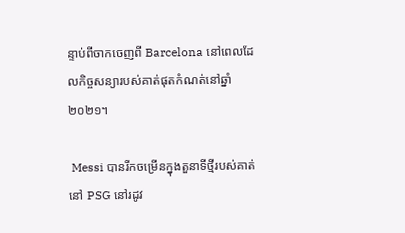ន្ទាប់ពីចាកចេញពី Barcelona នៅពេលដែលកិច្ចសន្យារបស់គាត់ផុតកំណត់នៅឆ្នាំ២០២១។

 Messi បានរីកចម្រើនក្នុងតួនាទីថ្មីរបស់គាត់នៅ PSG នៅរដូវ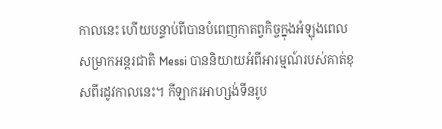កាលនេះ ហើយបន្ទាប់ពីបានបំពេញកាតព្វកិច្ចក្នុងអំឡុងពេលសម្រាកអន្តរជាតិ Messi បាននិយាយអំពីអារម្មណ៍របស់គាត់ខុសពីរដូវកាលនេះ។ កីឡាករអាហ្សង់ទីនរូប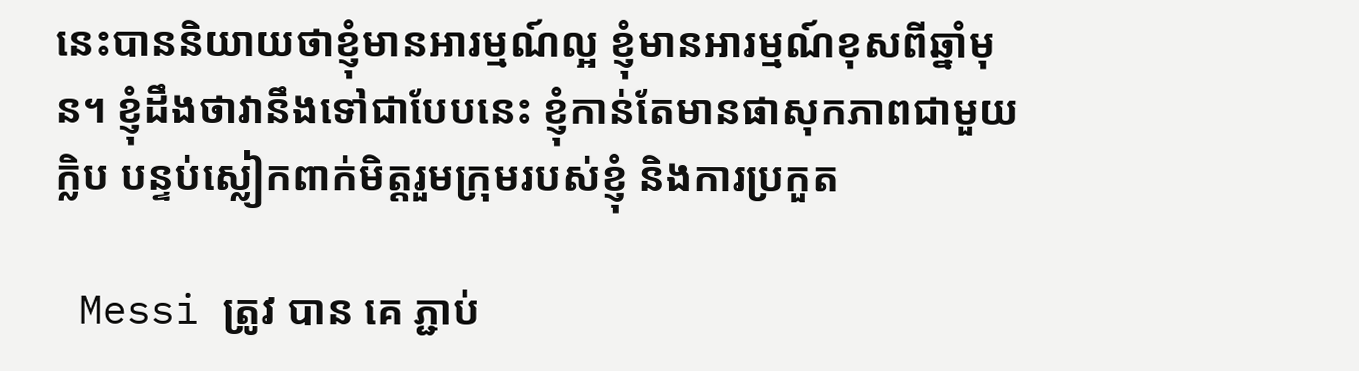នេះបាននិយាយថាខ្ញុំមានអារម្មណ៍ល្អ ខ្ញុំមានអារម្មណ៍ខុសពីឆ្នាំមុន។ ខ្ញុំដឹងថាវានឹងទៅជាបែបនេះ ខ្ញុំកាន់តែមានផាសុកភាពជាមួយក្លិប បន្ទប់ស្លៀកពាក់មិត្តរួមក្រុមរបស់ខ្ញុំ និងការប្រកួត

 Messi ត្រូវ បាន គេ ភ្ជាប់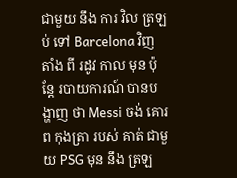ជាមួយ នឹង ការ វិល ត្រឡប់ ទៅ Barcelona វិញ តាំង ពី រដូវ កាល មុន ប៉ុន្តែ របាយការណ៍ បានបង្ហាញ ថា Messi ចង់ គោរព កុងត្រា របស់ គាត់ ជាមួយ PSG មុន នឹង ត្រឡ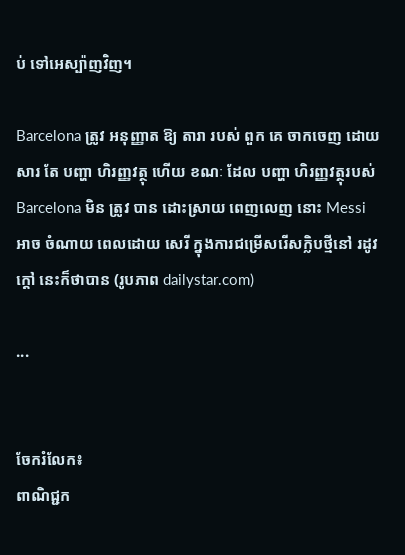ប់ ទៅអេស្ប៉ាញវិញ។

Barcelona ត្រូវ អនុញ្ញាត ឱ្យ តារា របស់ ពួក គេ ចាកចេញ ដោយ សារ តែ បញ្ហា ហិរញ្ញវត្ថុ ហើយ ខណៈ ដែល បញ្ហា ហិរញ្ញវត្ថុរបស់ Barcelona មិន ត្រូវ បាន ដោះស្រាយ ពេញលេញ នោះ Messi អាច ចំណាយ ពេលដោយ សេរី ក្នុងការជម្រើសរើសក្លិបថ្មីនៅ រដូវ ក្ដៅ នេះក៏ថាបាន (រូបភាព dailystar.com)

...


ចែករំលែក៖
ពាណិជ្ជក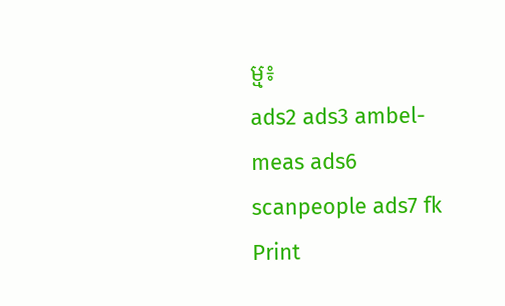ម្ម៖
ads2 ads3 ambel-meas ads6 scanpeople ads7 fk Print